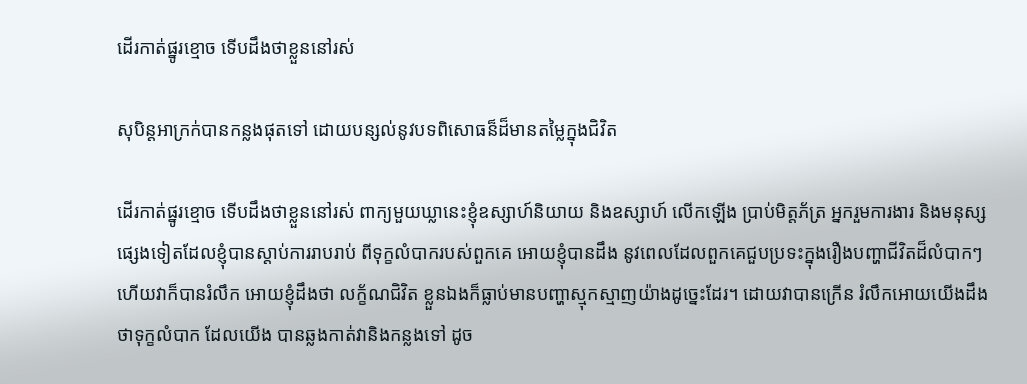ដើរកាត់ផ្នូរខ្មោច ទើបដឹងថាខ្លួននៅរស់

សុបិន្តអាក្រក់បានកន្លងផុតទៅ ដោយបន្សល់នូវបទពិសោធន៏ដ៏មានតម្លៃក្នុងជិវិត

ដើរកាត់ផ្នូរខ្មោច ទើបដឹងថាខ្លួននៅរស់ ពាក្យមួយឃ្លានេះខ្ញុំឧស្សាហ៍និយាយ និងឧស្សាហ៍ លើកឡើង ប្រាប់មិត្តភ័ត្រ អ្នករួមការងារ និងមនុស្សផ្សេងទៀតដែលខ្ញុំបានស្តាប់ការរាបរាប់ ពីទុក្ខលំបាករបស់ពួកគេ អោយខ្ញុំបានដឹង នូវពេលដែលពួកគេជួបប្រទះក្នុងរឿងបញ្ហាជីវិតដ៏លំបាកៗ ហើយវាក៏បានរំលឹក អោយខ្ញុំដឹងថា លក្ខ័ណជិវិត ខ្លួនឯងក៏ធ្លាប់មានបញ្ហាស្មុកស្មាញយ៉ាងដូច្នេះដែរ។ ដោយវាបានក្រើន រំលឹកអោយយើងដឹងថាទុក្ខលំបាក ដែលយើង បានឆ្លងកាត់វានិងកន្លងទៅ ដូច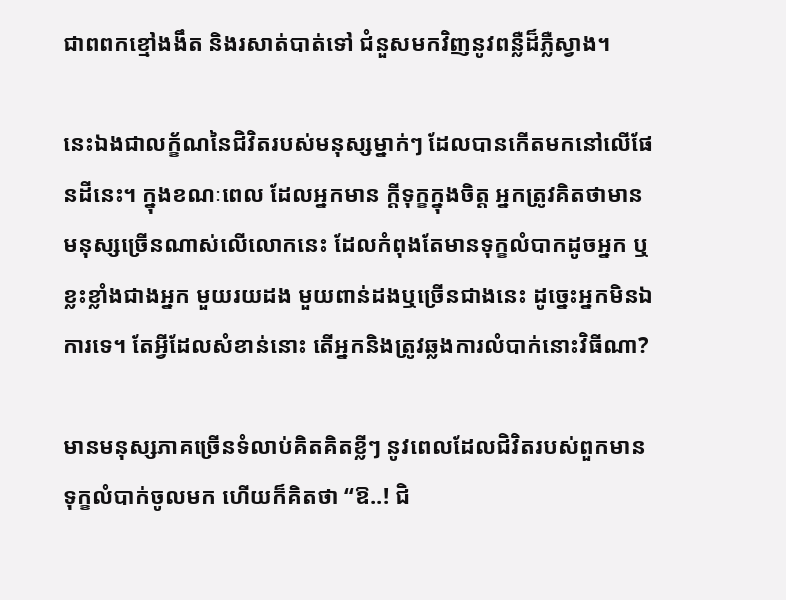ជាពពកខ្មៅងងឹត និងរសាត់បាត់ទៅ ជំនួសមកវិញនូវពន្លឺដ៏ភ្លឺស្វាង។

នេះឯងជាលក្ខ័ណនៃជិវិតរបស់មនុស្សម្នាក់ៗ ដែលបានកើតមកនៅលើផែនដីនេះ។ ក្នុងខណៈពេល ដែលអ្នកមាន ក្តីទុក្ខក្នុងចិត្ត អ្នកត្រូវគិតថាមាន មនុស្សច្រើនណាស់លើលោកនេះ ដែលកំពុងតែមានទុក្ខលំបាកដូចអ្នក ឬខ្លះខ្លាំងជាងអ្នក មួយរយដង មួយពាន់ដងឬច្រើនជាងនេះ ដូច្នេះអ្នកមិនឯការទេ។ តែអ្វីដែលសំខាន់នោះ តើអ្នកនិងត្រូវឆ្លងការលំបាក់នោះវិធីណា?

មានមនុស្សភាគច្រើនទំលាប់គិតគិតខ្លីៗ នូវពេលដែលជិវិតរបស់ពួកមានទុក្ខលំបាក់ចូលមក ហើយក៏គិតថា “ឱ..! ជិ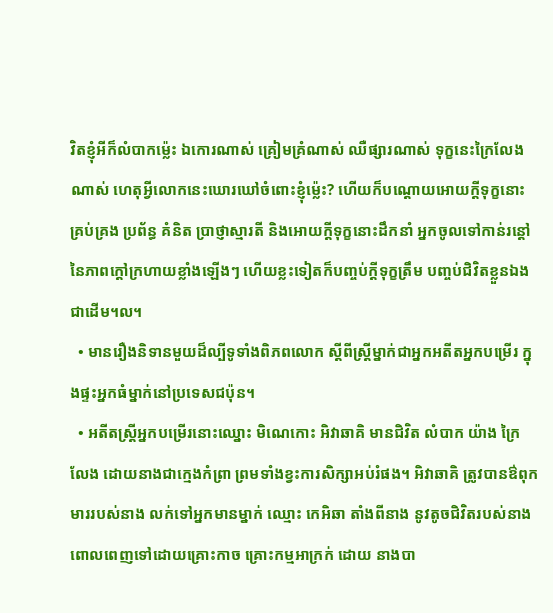វិតខ្ញុំអីក៏លំបាកម្ល៉េះ ឯកោរណាស់ គ្រៀមគ្រំណាស់ ឈឺផ្សារណាស់ ទុក្ខនេះក្រៃលែងណាស់ ហេតុអ្វីលោកនេះឃោរឃៅចំពោះខ្ញុំម្ល៉េះ? ហើយក៏បណ្តោយអោយក្តីទុក្ខនោះគ្រប់គ្រង ប្រព័ន្ធ គំនិត ប្រាថ្ញាស្មារតី និងអោយក្តីទុក្ខនោះដឹកនាំ អ្នកចូលទៅកាន់រន្តៅនៃភាពក្តៅក្រហាយខ្លាំងឡើងៗ ហើយខ្លះទៀតក៏បញ្ចប់ក្តីទុក្ខត្រឹម បញ្ចប់ជិវិតខ្លួនឯង ជាដើម។ល។
  • មានរឿងនិទានមួយដ៏ល្បីទូទាំងពិភពលោក ស្តីពីស្រ្តីម្នាក់ជាអ្នកអតីតអ្នកបម្រើរ ក្នុងផ្ទះអ្នកធំម្នាក់នៅប្រទេសជប៉ុន។
  • អតីតស្រ្តីអ្នកបម្រើរនោះឈ្នោះ មិណេកោះ អិវាឆាគិ មានជិវិត លំបាក យ៉ាង ក្រៃលែង ដោយនាងជាក្មេងកំព្រា ព្រមទាំងខ្វះការសិក្សាអប់រំផង។ អិវាឆាគិ ត្រូវបានឳពុកមាររបស់នាង លក់ទៅអ្នកមានម្នាក់ ឈ្មោះ កេអិឆា តាំងពីនាង នូវតូចជិវិតរបស់នាងពោលពេញទៅដោយគ្រោះកាច គ្រោះកម្មអាក្រក់ ដោយ នាងបា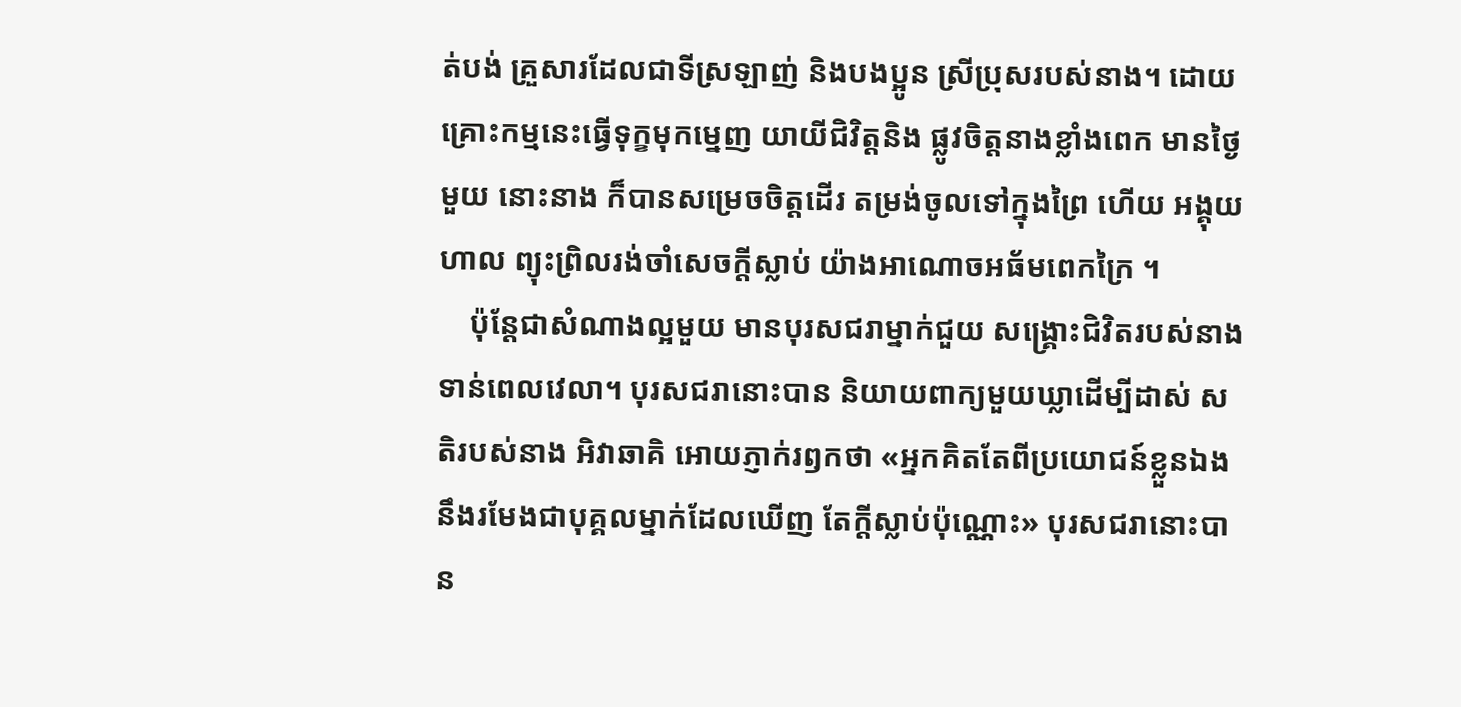ត់បង់ គ្រួសារដែលជាទីស្រឡាញ់ និងបងប្អូន ស្រីប្រុសរបស់នាង។ ដោយ គ្រោះកម្មនេះធ្វើទុក្ខមុកម្នេញ យាយីជិវិត្តនិង ផ្លូវចិត្តនាងខ្លាំងពេក មានថ្ងៃមួយ នោះនាង ក៏បានសម្រេចចិត្តដើរ តម្រង់ចូលទៅក្នុងព្រៃ ហើយ អង្គុយហាល ព្យុះព្រិលរង់ចាំសេចក្តីស្លាប់ យ៉ាងអាណោចអធ័មពេកក្រៃ ។
    ប៉ុន្តែជាសំណាងល្អមួយ មានបុរសជរាម្នាក់ជួយ សង្រ្គោះជិវិតរបស់នាងទាន់ពេលវេលា។ បុរសជរានោះបាន និយាយពាក្យមួយឃ្លាដើម្បីដាស់ សតិរបស់នាង អិវាឆាគិ អោយភ្ញាក់រឭកថា ‌«អ្នកគិតតែពីប្រយោជន៍ខ្លួនឯង នឹងរមែងជាបុគ្គលម្នាក់ដែលឃើញ តែក្តីស្លាប់ប៉ុណ្ណោះ» បុរសជរានោះបាន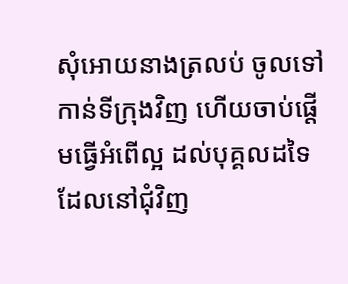សុំអោយនាងត្រលប់ ចូលទៅ កាន់ទីក្រុងវិញ ហើយចាប់ផ្តើមធ្វើអំពើល្អ ដល់បុគ្គលដទៃ ដែលនៅជុំវិញ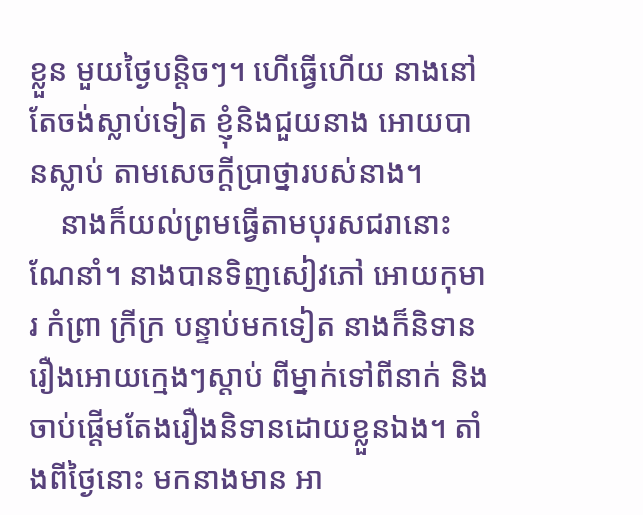ខ្លួន មួយថ្ងៃបន្តិចៗ។ ហើធ្វើហើយ នាងនៅតែចង់ស្លាប់ទៀត ខ្ញុំនិងជួយនាង អោយបានស្លាប់ តាមសេចក្តីប្រាថ្នារបស់នាង។
    នាងក៏យល់ព្រមធ្វើតាមបុរសជរានោះណែនាំ។ នាងបានទិញសៀវភៅ អោយកុមារ កំព្រា ក្រីក្រ បន្ទាប់មកទៀត នាងក៏និទានរឿងអោយក្មេងៗស្តាប់ ពីម្នាក់ទៅពីនាក់ និងចាប់ផ្តើមតែងរឿងនិទានដោយខ្លួនឯង។ តាំងពីថ្ងៃនោះ មកនាងមាន អា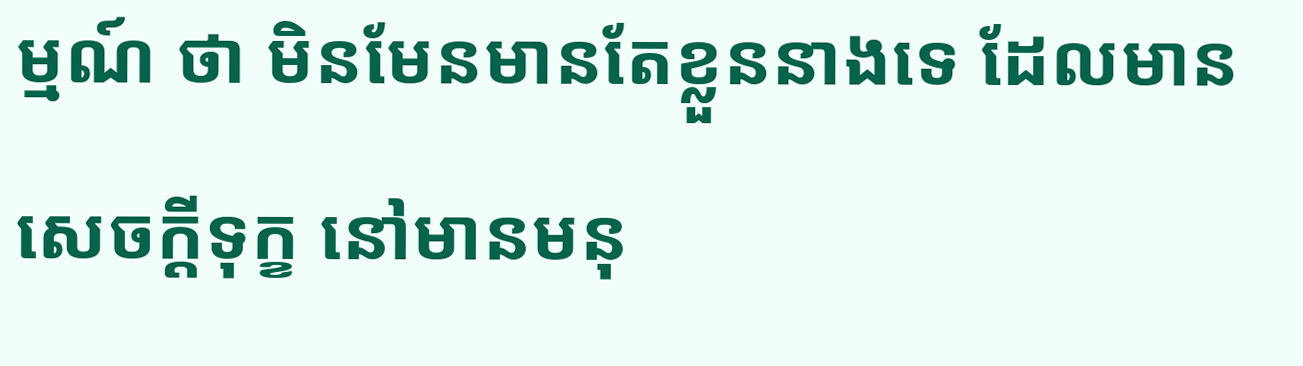ម្មណ៍ ថា មិនមែនមានតែខ្លួននាងទេ ដែលមានសេចក្តីទុក្ខ នៅមានមនុ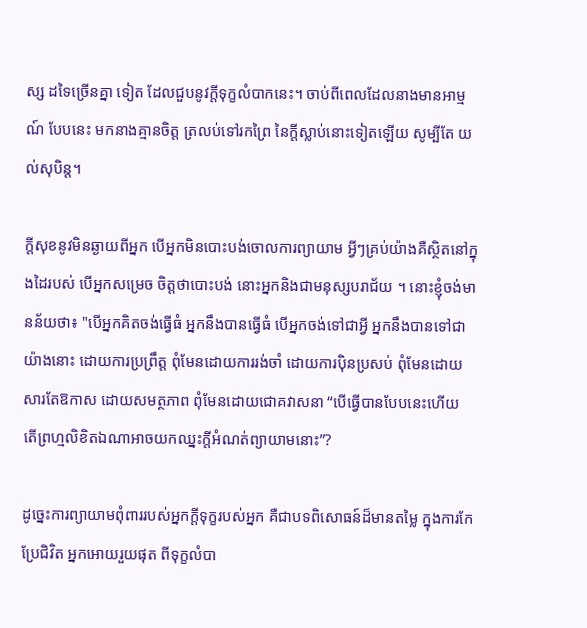ស្ស ដទៃច្រើនគ្នា ទៀត ដែលជួបនូវក្តីទុក្ខលំបាកនេះ។ ចាប់ពីពេលដែលនាងមានអាម្មណ៍ បែបនេះ មកនាងគ្មានចិត្ត ត្រលប់ទៅរកព្រៃ នៃក្តីស្លាប់នោះទៀតឡើយ សូម្បីតែ យល់សុបិន្ត។

ក្តីសុខនូវមិនឆ្ងាយពីអ្នក បើអ្នកមិនបោះបង់ចោលការព្យាយាម អ្វីៗគ្រប់យ៉ាងគឺស្ថិតនៅក្នុងដៃរបស់ បើអ្នកសម្រេច ចិត្តថាបោះបង់ នោះអ្នកនិងជាមនុស្សបរាជ័យ ។ នោះខ្ញុំចង់មានន័យថា៖ "បើអ្នកគិតចង់ធ្វើធំ អ្នកនឹងបានធ្វើធំ បើអ្នកចង់ទៅជាអ្វី អ្នកនឹងបានទៅជាយ៉ាងនោះ ដោយការប្រព្រឹត្ត ពុំមែនដោយការរង់ចាំ ដោយការប៉ិនប្រសប់ ពុំមែនដោយសារតែឱកាស ដោយសមត្ថភាព ពុំមែនដោយជោគវាសនា “បើធ្វើបានបែបនេះហើយ តើព្រហ្មលិខិតឯណាអាចយកឈ្នះក្តីអំណត់ព្យាយាមនោះ”?

ដូច្នេះការព្យាយាមពុំពាររបស់អ្នកក្តីទុក្ខរបស់អ្នក គឺជាបទពិសោធន៍ដ៏មានតម្លៃ ក្នុងការកែប្រែជិវិត អ្នកអោយរួយផុត ពីទុក្ខលំបា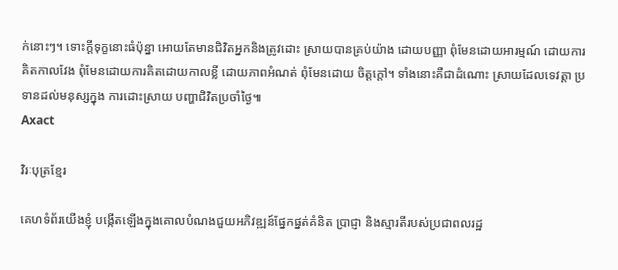ក់នោះៗ។ ទោះក្តីទុក្ខនោះធំប៉ុន្នា អោយតែមានជិវិតអ្នកនិងត្រូវដោះ ស្រាយបានគ្រប់យ៉ាង ដោយបញ្ញា ពុំមែនដោយអារម្មណ៍ ដោយការគិតកាលវែង ពុំមែនដោយការគិតដោយកាលខ្លី ដោយភាពអំណត់ ពុំមែនដោយ ចិត្តក្តៅ។ ទាំងនោះគឺជាដំណោះ ស្រាយដែលទេវត្តា ប្រទានដល់មនុស្សក្នុង ការដោះស្រាយ បញ្ហាជិវិតប្រចាំថ្ងៃ៕
Axact

វិរៈបុត្រខ្មែរ

គេហទំព័រយើងខ្ញុំ បង្កើតឡើងក្នុងគោលបំណងជួយអភិវឌ្ឍន៍ផ្នែកផ្នត់គំនិត ប្រាជ្ញា និងស្មារតីរបស់ប្រជាពលរដ្ឋ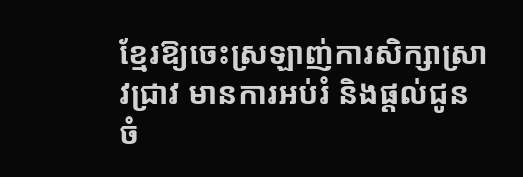ខ្មែរឱ្យចេះស្រឡាញ់ការសិក្សាស្រាវជ្រាវ មានការអប់រំ និងផ្តល់ជូនចំ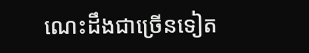ណេះដឹងជាច្រើនទៀត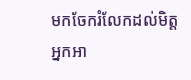មកចែករំលែកដល់មិត្តអ្នកអា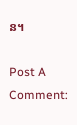ន។

Post A Comment: